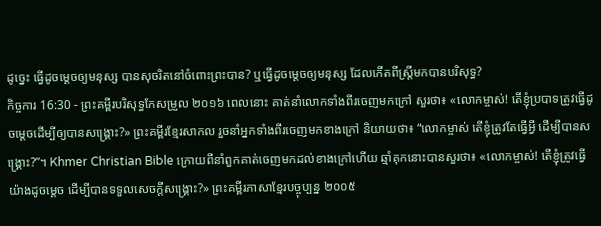ដូច្នេះ ធ្វើដូចម្តេចឲ្យមនុស្ស បានសុចរិតនៅចំពោះព្រះបាន? ឬធ្វើដូចម្ដេចឲ្យមនុស្ស ដែលកើតពីស្ត្រីមកបានបរិសុទ្ធ?
កិច្ចការ 16:30 - ព្រះគម្ពីរបរិសុទ្ធកែសម្រួល ២០១៦ ពេលនោះ គាត់នាំលោកទាំងពីរចេញមកក្រៅ សួរថា៖ «លោកម្ចាស់! តើខ្ញុំប្របាទត្រូវធ្វើដូចម្តេចដើម្បីឲ្យបានសង្គ្រោះ?» ព្រះគម្ពីរខ្មែរសាកល រួចនាំអ្នកទាំងពីរចេញមកខាងក្រៅ និយាយថា៖ “លោកម្ចាស់ តើខ្ញុំត្រូវតែធ្វើអ្វី ដើម្បីបានសង្គ្រោះ?”។ Khmer Christian Bible ក្រោយពីនាំពួកគាត់ចេញមកដល់ខាងក្រៅហើយ ឆ្មាំគុកនោះបានសួរថា៖ «លោកម្ចាស់! តើខ្ញុំត្រូវធ្វើយ៉ាងដូចម្ដេច ដើម្បីបានទទួលសេចក្ដីសង្គ្រោះ?» ព្រះគម្ពីរភាសាខ្មែរបច្ចុប្បន្ន ២០០៥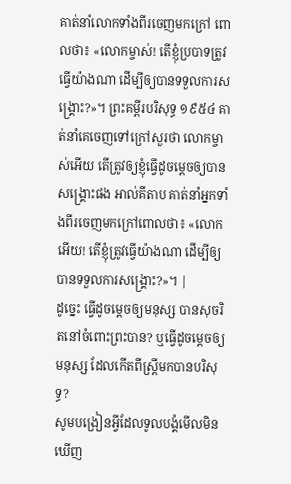គាត់នាំលោកទាំងពីរចេញមកក្រៅ ពោលថា៖ «លោកម្ចាស់! តើខ្ញុំប្របាទត្រូវធ្វើយ៉ាងណា ដើម្បីឲ្យបានទទួលការសង្គ្រោះ?»។ ព្រះគម្ពីរបរិសុទ្ធ ១៩៥៤ គាត់នាំគេចេញទៅក្រៅសួរថា លោកម្ចាស់អើយ តើត្រូវឲ្យខ្ញុំធ្វើដូចម្តេចឲ្យបានសង្គ្រោះផង អាល់គីតាប គាត់នាំអ្នកទាំងពីរចេញមកក្រៅពោលថា៖ «លោកអើយ! តើខ្ញុំត្រូវធ្វើយ៉ាងណា ដើម្បីឲ្យបានទទួលការសង្គ្រោះ?»។ |
ដូច្នេះ ធ្វើដូចម្តេចឲ្យមនុស្ស បានសុចរិតនៅចំពោះព្រះបាន? ឬធ្វើដូចម្ដេចឲ្យមនុស្ស ដែលកើតពីស្ត្រីមកបានបរិសុទ្ធ?
សូមបង្រៀនអ្វីដែលទូលបង្គំមើលមិនឃើញ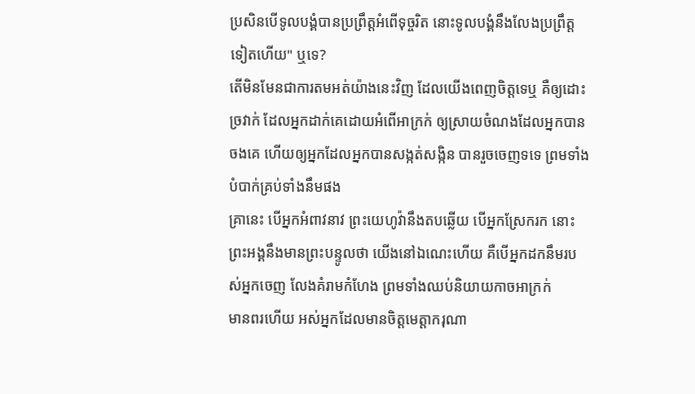ប្រសិនបើទូលបង្គំបានប្រព្រឹត្តអំពើទុច្ចរិត នោះទូលបង្គំនឹងលែងប្រព្រឹត្តទៀតហើយ" ឬទេ?
តើមិនមែនជាការតមអត់យ៉ាងនេះវិញ ដែលយើងពេញចិត្តទេឬ គឺឲ្យដោះច្រវាក់ ដែលអ្នកដាក់គេដោយអំពើអាក្រក់ ឲ្យស្រាយចំណងដែលអ្នកបានចងគេ ហើយឲ្យអ្នកដែលអ្នកបានសង្កត់សង្កិន បានរួចចេញទទេ ព្រមទាំងបំបាក់គ្រប់ទាំងនឹមផង
គ្រានេះ បើអ្នកអំពាវនាវ ព្រះយេហូវ៉ានឹងតបឆ្លើយ បើអ្នកស្រែករក នោះព្រះអង្គនឹងមានព្រះបន្ទូលថា យើងនៅឯណេះហើយ គឺបើអ្នកដកនឹមរបស់អ្នកចេញ លែងគំរាមកំហែង ព្រមទាំងឈប់និយាយកាចអាក្រក់
មានពរហើយ អស់អ្នកដែលមានចិត្តមេត្តាករុណា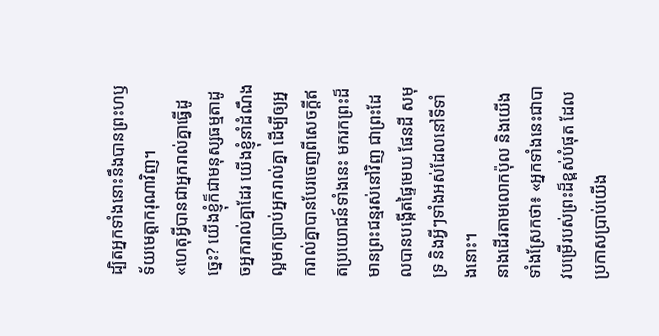ដ្បិតអ្នកទាំងនោះនឹងបានព្រះហឫទ័យមេត្តាករុណាវិញ។
«ហេតុអ្វីបានជាអ្នករាល់គ្នាធ្វើដូច្នេះ? យើងខ្ញុំក៏ជាមនុស្សធម្មតាដូចអ្នករាល់គ្នាដែរ យើងខ្ញុំនាំដំណឹងល្អមកប្រាប់អ្នករាល់គ្នា ដើម្បីឲ្យអ្នករាល់គ្នាបានបែរចេញពីសេចក្ដីឥតប្រយោជន៍ទាំងនេះ មករកព្រះដ៏មានព្រះជន្មរស់នៅវិញ ជាព្រះដែលបានបង្កើតផ្ទៃមេឃ ផែនដី សមុទ្រ និងអ្វីៗទាំងអស់ដែលនៅទីទាំងនោះ។
នាងដើរតាមលោកប៉ុល និងយើង ទាំងស្រែកថា៖ «អ្នកទាំងនេះជាបាវបម្រើរបស់ព្រះដ៏ខ្ពស់បំផុត ដែលប្រកាសប្រាប់យើង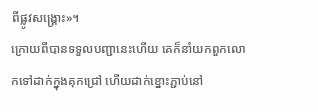ពីផ្លូវសង្គ្រោះ»។
ក្រោយពីបានទទួលបញ្ជានេះហើយ គេក៏នាំយកពួកលោកទៅដាក់ក្នុងគុកជ្រៅ ហើយដាក់ខ្នោះភ្ជាប់នៅ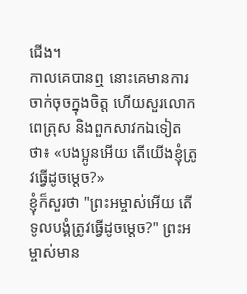ជើង។
កាលគេបានឮ នោះគេមានការចាក់ចុចក្នុងចិត្ត ហើយសួរលោកពេត្រុស និងពួកសាវកឯទៀតថា៖ «បងប្អូនអើយ តើយើងខ្ញុំត្រូវធ្វើដូចម្តេច?»
ខ្ញុំក៏សួរថា "ព្រះអម្ចាស់អើយ តើទូលបង្គំត្រូវធ្វើដូចម្តេច?" ព្រះអម្ចាស់មាន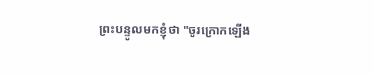ព្រះបន្ទូលមកខ្ញុំថា "ចូរក្រោកឡើង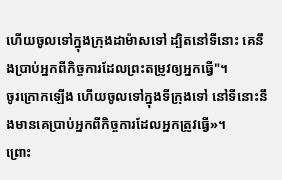ហើយចូលទៅក្នុងក្រុងដាម៉ាសទៅ ដ្បិតនៅទីនោះ គេនឹងប្រាប់អ្នកពីកិច្ចការដែលព្រះតម្រូវឲ្យអ្នកធ្វើ"។
ចូរក្រោកឡើង ហើយចូលទៅក្នុងទីក្រុងទៅ នៅទីនោះនឹងមានគេប្រាប់អ្នកពីកិច្ចការដែលអ្នកត្រូវធ្វើ»។
ព្រោះ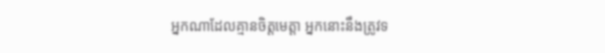អ្នកណាដែលគ្មានចិត្តមេត្តា អ្នកនោះនឹងត្រូវទ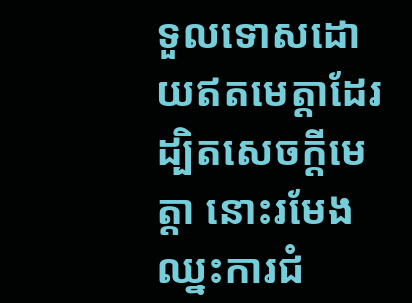ទួលទោសដោយឥតមេត្តាដែរ ដ្បិតសេចក្តីមេត្តា នោះរមែងឈ្នះការជំ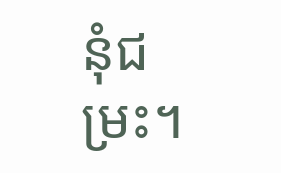នុំជម្រះ។